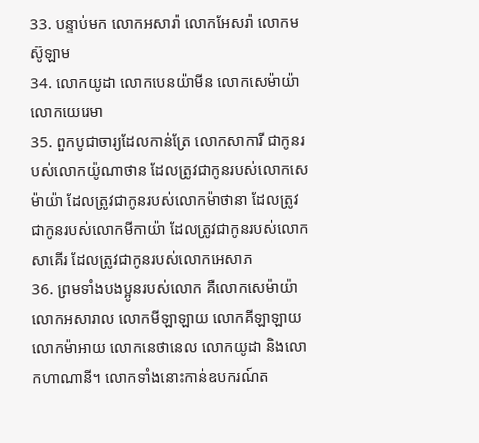33. បន្ទាប់មក លោកអសារ៉ា លោកអែសរ៉ា លោកមស៊ូឡាម
34. លោកយូដា លោកបេនយ៉ាមីន លោកសេម៉ាយ៉ា លោកយេរេមា
35. ពួកបូជាចារ្យដែលកាន់ត្រែ លោកសាការី ជាកូនរបស់លោកយ៉ូណាថាន ដែលត្រូវជាកូនរបស់លោកសេម៉ាយ៉ា ដែលត្រូវជាកូនរបស់លោកម៉ាថានា ដែលត្រូវជាកូនរបស់លោកមីកាយ៉ា ដែលត្រូវជាកូនរបស់លោកសាគើរ ដែលត្រូវជាកូនរបស់លោកអេសាភ
36. ព្រមទាំងបងប្អូនរបស់លោក គឺលោកសេម៉ាយ៉ា លោកអសារាល លោកមីឡាឡាយ លោកគីឡាឡាយ លោកម៉ាអាយ លោកនេថានេល លោកយូដា និងលោកហាណានី។ លោកទាំងនោះកាន់ឧបករណ៍ត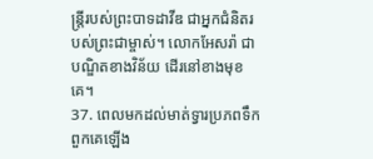ន្ដ្រីរបស់ព្រះបាទដាវីឌ ជាអ្នកជំនិតរបស់ព្រះជាម្ចាស់។ លោកអែសរ៉ា ជាបណ្ឌិតខាងវិន័យ ដើរនៅខាងមុខគេ។
37. ពេលមកដល់មាត់ទ្វារប្រភពទឹក ពួកគេឡើង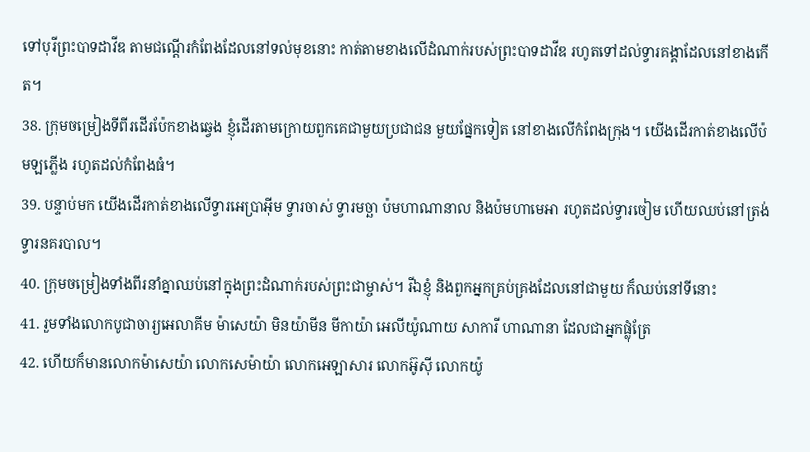ទៅបុរីព្រះបាទដាវីឌ តាមជណ្ដើរកំពែងដែលនៅទល់មុខនោះ កាត់តាមខាងលើដំណាក់របស់ព្រះបាទដាវីឌ រហូតទៅដល់ទ្វារគង្គាដែលនៅខាងកើត។
38. ក្រុមចម្រៀងទីពីរដើរប៉ែកខាងឆ្វេង ខ្ញុំដើរតាមក្រោយពួកគេជាមួយប្រជាជន មួយផ្នែកទៀត នៅខាងលើកំពែងក្រុង។ យើងដើរកាត់ខាងលើប៉មឡភ្លើង រហូតដល់កំពែងធំ។
39. បន្ទាប់មក យើងដើរកាត់ខាងលើទ្វារអេប្រាអ៊ីម ទ្វារចាស់ ទ្វារមច្ឆា ប៉មហាណានាល និងប៉មហាមេអា រហូតដល់ទ្វារចៀម ហើយឈប់នៅត្រង់ទ្វារនគរបាល។
40. ក្រុមចម្រៀងទាំងពីរនាំគ្នាឈប់នៅក្នុងព្រះដំណាក់របស់ព្រះជាម្ចាស់។ រីឯខ្ញុំ និងពួកអ្នកគ្រប់គ្រងដែលនៅជាមួយ ក៏ឈប់នៅទីនោះ
41. រួមទាំងលោកបូជាចារ្យអេលាគីម ម៉ាសេយ៉ា មិនយ៉ាមីន មីកាយ៉ា អេលីយ៉ូណាយ សាការី ហាណានា ដែលជាអ្នកផ្លុំត្រែ
42. ហើយក៏មានលោកម៉ាសេយ៉ា លោកសេម៉ាយ៉ា លោកអេឡាសារ លោកអ៊ូស៊ី លោកយ៉ូ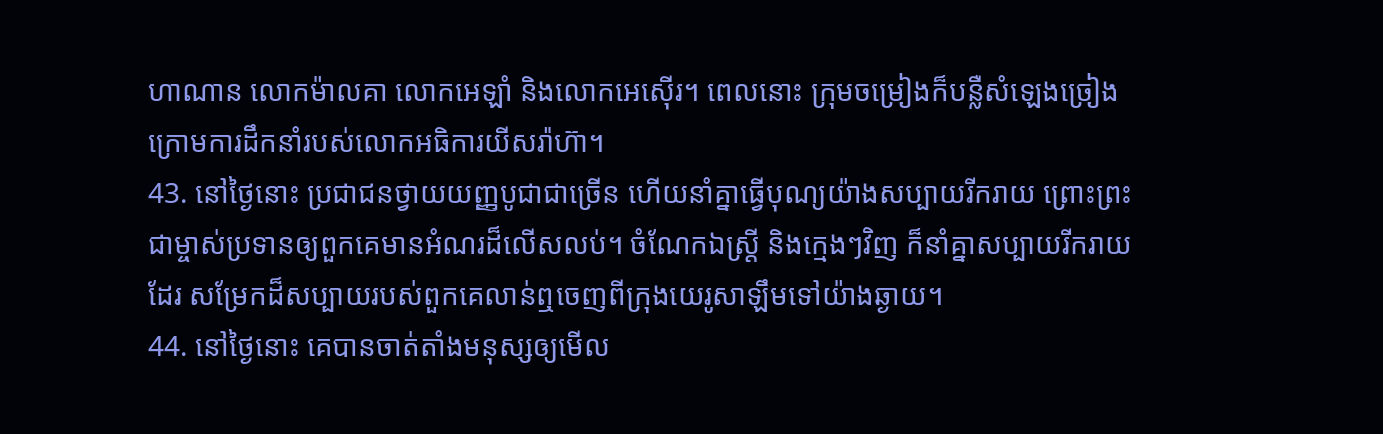ហាណាន លោកម៉ាលគា លោកអេឡាំ និងលោកអេស៊ើរ។ ពេលនោះ ក្រុមចម្រៀងក៏បន្លឺសំឡេងច្រៀង ក្រោមការដឹកនាំរបស់លោកអធិការយីសរ៉ាហ៊ា។
43. នៅថ្ងៃនោះ ប្រជាជនថ្វាយយញ្ញបូជាជាច្រើន ហើយនាំគ្នាធ្វើបុណ្យយ៉ាងសប្បាយរីករាយ ព្រោះព្រះជាម្ចាស់ប្រទានឲ្យពួកគេមានអំណរដ៏លើសលប់។ ចំណែកឯស្ត្រី និងក្មេងៗវិញ ក៏នាំគ្នាសប្បាយរីករាយដែរ សម្រែកដ៏សប្បាយរបស់ពួកគេលាន់ឮចេញពីក្រុងយេរូសាឡឹមទៅយ៉ាងឆ្ងាយ។
44. នៅថ្ងៃនោះ គេបានចាត់តាំងមនុស្សឲ្យមើល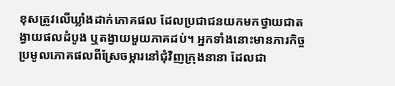ខុសត្រូវលើឃ្លាំងដាក់ភោគផល ដែលប្រជាជនយកមកថ្វាយជាតង្វាយផលដំបូង ឬតង្វាយមួយភាគដប់។ អ្នកទាំងនោះមានភារកិច្ចប្រមូលភោគផលពីស្រែចម្ការនៅជុំវិញក្រុងនានា ដែលជា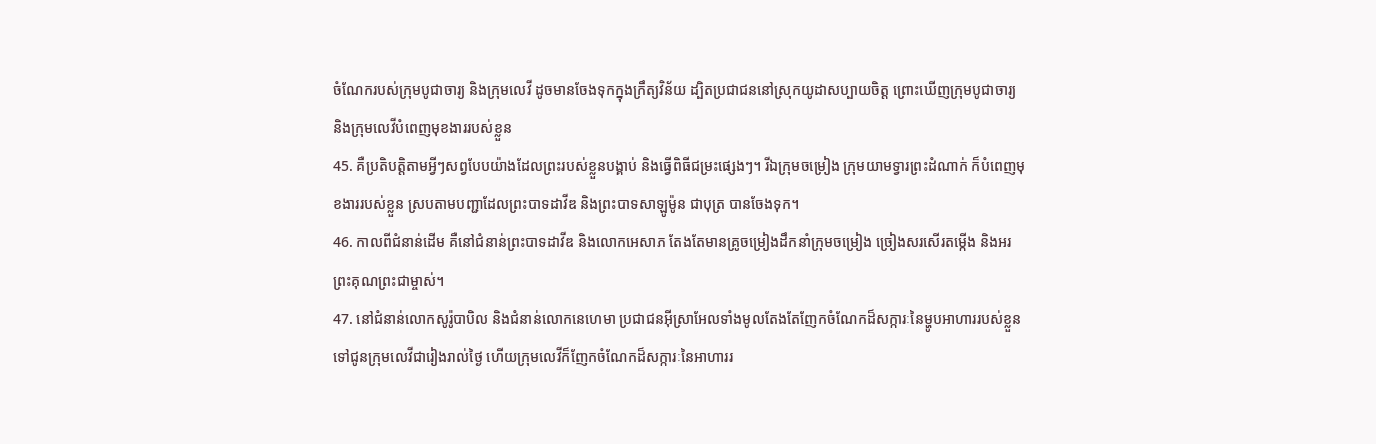ចំណែករបស់ក្រុមបូជាចារ្យ និងក្រុមលេវី ដូចមានចែងទុកក្នុងក្រឹត្យវិន័យ ដ្បិតប្រជាជននៅស្រុកយូដាសប្បាយចិត្ត ព្រោះឃើញក្រុមបូជាចារ្យ និងក្រុមលេវីបំពេញមុខងាររបស់ខ្លួន
45. គឺប្រតិបត្តិតាមអ្វីៗសព្វបែបយ៉ាងដែលព្រះរបស់ខ្លួនបង្គាប់ និងធ្វើពិធីជម្រះផ្សេងៗ។ រីឯក្រុមចម្រៀង ក្រុមយាមទ្វារព្រះដំណាក់ ក៏បំពេញមុខងាររបស់ខ្លួន ស្របតាមបញ្ជាដែលព្រះបាទដាវីឌ និងព្រះបាទសាឡូម៉ូន ជាបុត្រ បានចែងទុក។
46. កាលពីជំនាន់ដើម គឺនៅជំនាន់ព្រះបាទដាវីឌ និងលោកអេសាភ តែងតែមានគ្រូចម្រៀងដឹកនាំក្រុមចម្រៀង ច្រៀងសរសើរតម្កើង និងអរព្រះគុណព្រះជាម្ចាស់។
47. នៅជំនាន់លោកសូរ៉ូបាបិល និងជំនាន់លោកនេហេមា ប្រជាជនអ៊ីស្រាអែលទាំងមូលតែងតែញែកចំណែកដ៏សក្ការៈនៃម្ហូបអាហាររបស់ខ្លួន ទៅជូនក្រុមលេវីជារៀងរាល់ថ្ងៃ ហើយក្រុមលេវីក៏ញែកចំណែកដ៏សក្ការៈនៃអាហាររ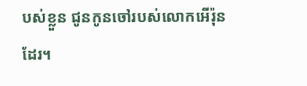បស់ខ្លួន ជូនកូនចៅរបស់លោកអើរ៉ុនដែរ។